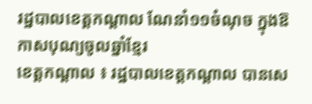រដ្ឋបាលខេត្តកណ្តាល ណែនាំ១១ចំណុច ក្នុងឱកាសបុណ្យចូលឆ្នាំខ្មែរ
ខេត្តកណ្តាល ៖ រដ្ឋបាលខេត្តកណ្តាល បានសេ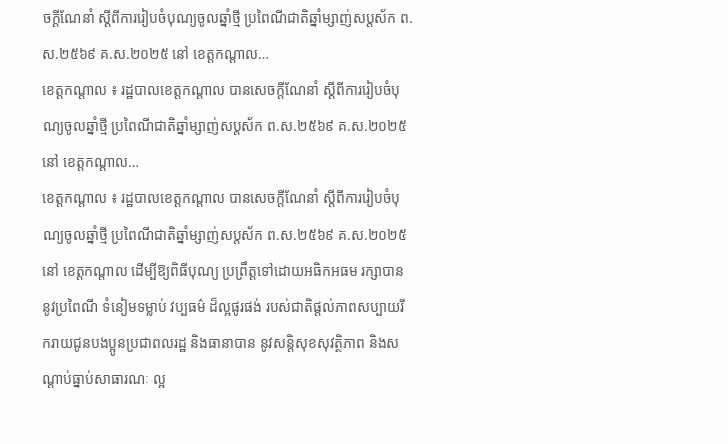ចក្តីណែនាំ ស្តីពីការរៀបចំបុណ្យចូលឆ្នាំថ្មី ប្រពៃណីជាតិឆ្នាំម្សាញ់សប្តស័ក ព.ស.២៥៦៩ គ.ស.២០២៥ នៅ ខេត្តកណ្ដាល…
ខេត្តកណ្តាល ៖ រដ្ឋបាលខេត្តកណ្តាល បានសេចក្តីណែនាំ ស្តីពីការរៀបចំបុណ្យចូលឆ្នាំថ្មី ប្រពៃណីជាតិឆ្នាំម្សាញ់សប្តស័ក ព.ស.២៥៦៩ គ.ស.២០២៥ នៅ ខេត្តកណ្ដាល…
ខេត្តកណ្តាល ៖ រដ្ឋបាលខេត្តកណ្តាល បានសេចក្តីណែនាំ ស្តីពីការរៀបចំបុណ្យចូលឆ្នាំថ្មី ប្រពៃណីជាតិឆ្នាំម្សាញ់សប្តស័ក ព.ស.២៥៦៩ គ.ស.២០២៥ នៅ ខេត្តកណ្ដាល ដើម្បីឱ្យពិធីបុណ្យ ប្រព្រឹត្តទៅដោយអធិកអធម រក្សាបាននូវប្រពៃណី ទំនៀមទម្លាប់ វប្បធម៌ ដ៏ល្អផូរផង់ របស់ជាតិផ្តល់ភាពសប្បាយរីករាយជូនបងប្អូនប្រជាពលរដ្ឋ និងធានាបាន នូវសន្តិសុខសុវត្ថិភាព និងសណ្តាប់ធ្នាប់សាធារណៈ ល្អ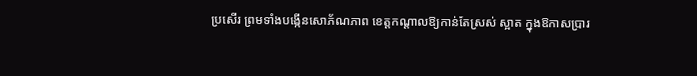ប្រសើរ ព្រមទាំងបង្កើនសោភ័ណភាព ខេត្តកណ្តាលឱ្យកាន់តែស្រស់ ស្អាត ក្នុងឱកាសប្រារ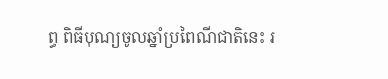ព្ធ ពិធីបុណ្យចូលឆ្នាំប្រពៃណីជាតិនេះ រ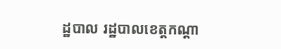ដ្ឋបាល រដ្ឋបាលខេត្តកណ្តា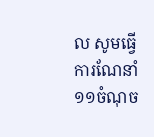ល សូមធ្វើការណែនាំ ១១ចំណុច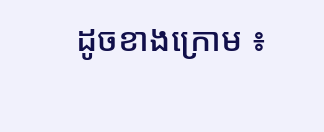ដូចខាងក្រោម ៖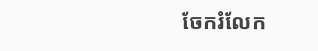ចែករំលែក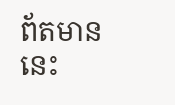ព័តមាននេះ